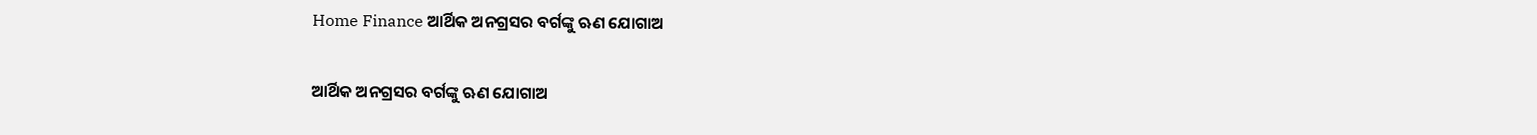Home Finance ଆର୍ଥିକ ଅନଗ୍ରସର ବର୍ଗଙ୍କୁ ଋଣ ଯୋଗାଅ

ଆର୍ଥିକ ଅନଗ୍ରସର ବର୍ଗଙ୍କୁ ଋଣ ଯୋଗାଅ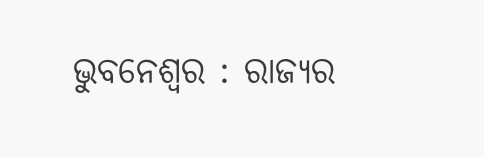ଭୁବନେଶ୍ୱର : ରାଜ୍ୟର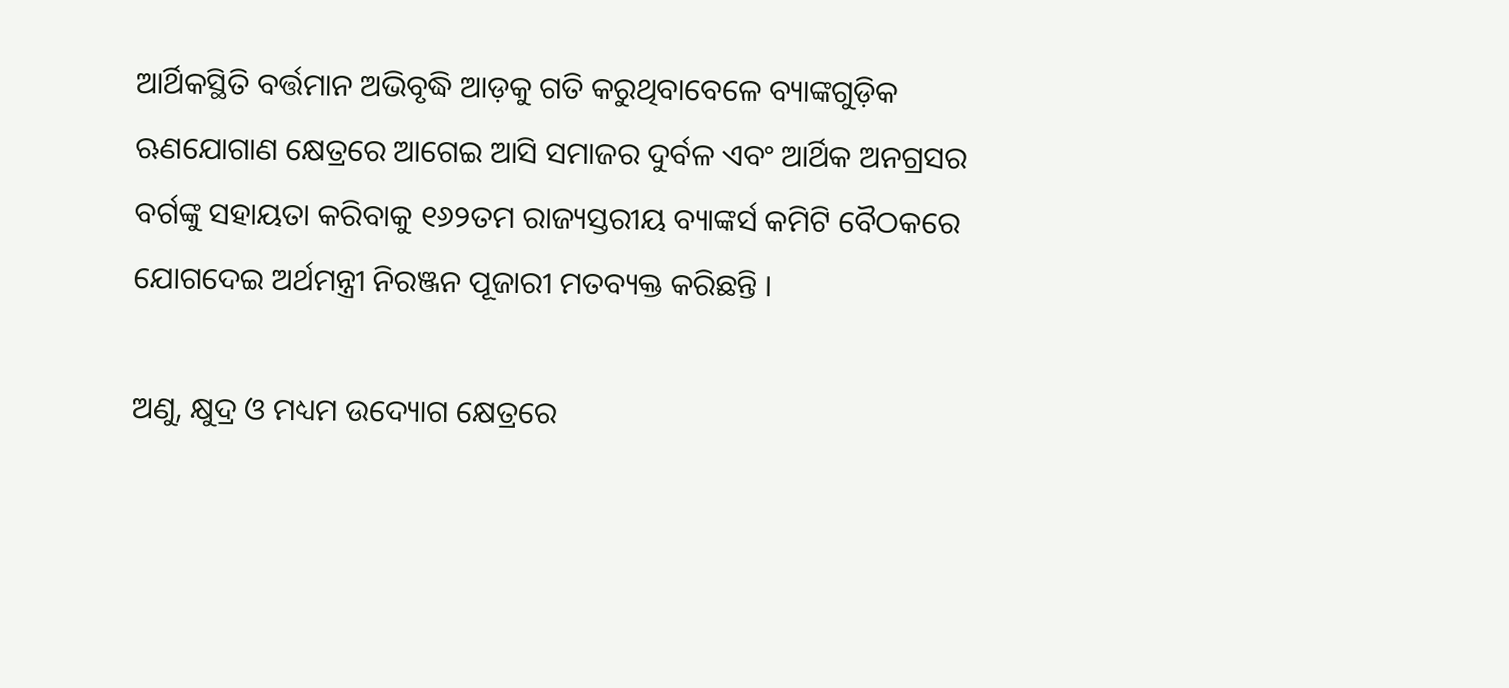ଆର୍ଥିକସ୍ଥିତି ବର୍ତ୍ତମାନ ଅଭିବୃଦ୍ଧି ଆଡ଼କୁ ଗତି କରୁଥିବାବେଳେ ବ୍ୟାଙ୍କଗୁଡ଼ିକ ଋଣଯୋଗାଣ କ୍ଷେତ୍ରରେ ଆଗେଇ ଆସି ସମାଜର ଦୁର୍ବଳ ଏବଂ ଆର୍ଥିକ ଅନଗ୍ରସର ବର୍ଗଙ୍କୁ ସହାୟତା କରିବାକୁ ୧୬୨ତମ ରାଜ୍ୟସ୍ତରୀୟ ବ୍ୟାଙ୍କର୍ସ କମିଟି ବୈଠକରେ ଯୋଗଦେଇ ଅର୍ଥମନ୍ତ୍ରୀ ନିରଞ୍ଜନ ପୂଜାରୀ ମତବ୍ୟକ୍ତ କରିଛନ୍ତି ।

ଅଣୁ, କ୍ଷୁଦ୍ର ଓ ମଧ୍ୟମ ଉଦ୍ୟୋଗ କ୍ଷେତ୍ରରେ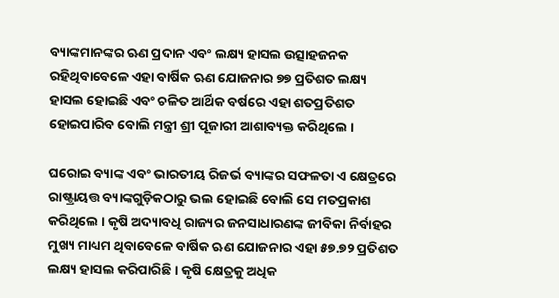ବ୍ୟାଙ୍କମାନଙ୍କର ଋଣ ପ୍ରଦାନ ଏବଂ ଲକ୍ଷ୍ୟ ହାସଲ ଉତ୍ସାହଜନକ ରହିଥିବାବେଳେ ଏହା ବାର୍ଷିକ ଋଣ ଯୋଜନାର ୭୭ ପ୍ରତିଶତ ଲକ୍ଷ୍ୟ ହାସଲ ହୋଇଛି ଏବଂ ଚଳିତ ଆର୍ଥିକ ବର୍ଷରେ ଏହା ଶତପ୍ରତିଶତ ହୋଇପାରିବ ବୋଲି ମନ୍ତ୍ରୀ ଶ୍ରୀ ପୂଜାରୀ ଆଶାବ୍ୟକ୍ତ କରିଥିଲେ ।

ଘରୋଇ ବ୍ୟାଙ୍କ ଏବଂ ଭାରତୀୟ ରିଜର୍ଭ ବ୍ୟାଙ୍କର ସଫଳତା ଏ କ୍ଷେତ୍ରରେ ରାଷ୍ଟ୍ରାୟତ୍ତ ବ୍ୟାଙ୍କଗୁଡ଼ିକଠାରୁ ଭଲ ହୋଇଛି ବୋଲି ସେ ମତପ୍ରକାଶ କରିଥିଲେ । କୃଷି ଅଦ୍ୟାବଧି ରାଜ୍ୟର ଜନସାଧାରଣଙ୍କ ଜୀବିକା ନିର୍ବାହର ମୁଖ୍ୟ ମାଧ୍ୟମ ଥିବାବେଳେ ବାର୍ଷିକ ଋଣ ଯୋଜନାର ଏହା ୫୭.୭୨ ପ୍ରତିଶତ ଲକ୍ଷ୍ୟ ହାସଲ କରିପାରିଛି । କୃଷି କ୍ଷେତ୍ରକୁ ଅଧିକ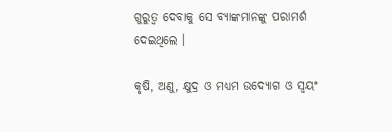ଗୁରୁତ୍ୱ ଦେବାକୁ ସେ ବ୍ୟାଙ୍କମାନଙ୍କୁ ପରାମର୍ଶ ଦେଇଥିଲେ ।

କୃଷି, ଅଣୁ, କ୍ଷୁଦ୍ର ଓ ମଧ୍ୟମ ଉଦ୍ୟୋଗ ଓ ସ୍ୱୟଂ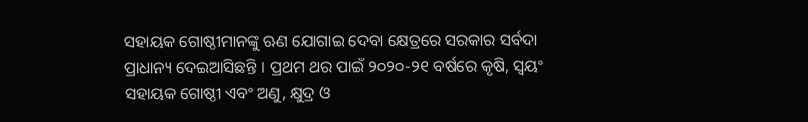ସହାୟକ ଗୋଷ୍ଠୀମାନଙ୍କୁ ଋଣ ଯୋଗାଇ ଦେବା କ୍ଷେତ୍ରରେ ସରକାର ସର୍ବଦା ପ୍ରାଧାନ୍ୟ ଦେଇଆସିଛନ୍ତି । ପ୍ରଥମ ଥର ପାଇଁ ୨୦୨୦-୨୧ ବର୍ଷରେ କୃଷି, ସ୍ୱୟଂ ସହାୟକ ଗୋଷ୍ଠୀ ଏବଂ ଅଣୁ, କ୍ଷୁଦ୍ର ଓ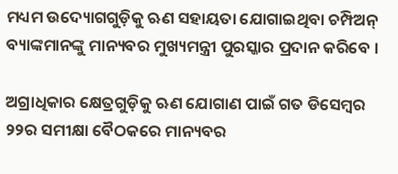ମଧ୍ୟମ ଉଦ୍ୟୋଗଗୁଡ଼ିକୁ ଋଣ ସହାୟତା ଯୋଗାଇଥିବା ଚମ୍ପିଅନ୍‌ ବ୍ୟାଙ୍କମାନଙ୍କୁ ମାନ୍ୟବର ମୁଖ୍ୟମନ୍ତ୍ରୀ ପୁରସ୍କାର ପ୍ରଦାନ କରିବେ ।

ଅଗ୍ରାଧିକାର କ୍ଷେତ୍ରଗୁଡ଼ିକୁ ଋଣ ଯୋଗାଣ ପାଇଁ ଗତ ଡିସେମ୍ବର ୨୨ର ସମୀକ୍ଷା ବୈଠକରେ ମାନ୍ୟବର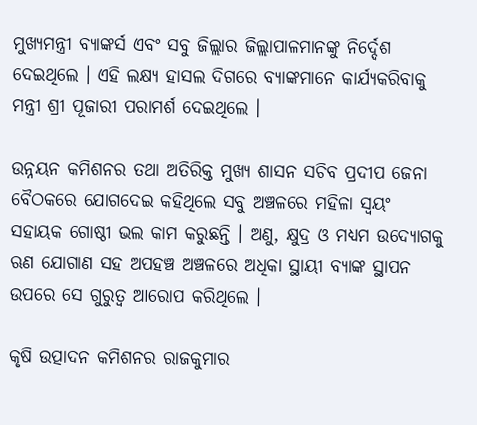ମୁଖ୍ୟମନ୍ତ୍ରୀ ବ୍ୟାଙ୍କର୍ସ ଏବଂ ସବୁ ଜିଲ୍ଲାର ଜିଲ୍ଲାପାଳମାନଙ୍କୁ ନିର୍ଦ୍ଦେଶ ଦେଇଥିଲେ । ଏହି ଲକ୍ଷ୍ୟ ହାସଲ ଦିଗରେ ବ୍ୟାଙ୍କମାନେ କାର୍ଯ୍ୟକରିବାକୁ ମନ୍ତ୍ରୀ ଶ୍ରୀ ପୂଜାରୀ ପରାମର୍ଶ ଦେଇଥିଲେ ।

ଉନ୍ନୟନ କମିଶନର ତଥା ଅତିରିକ୍ତ ମୁଖ୍ୟ ଶାସନ ସଚିବ ପ୍ରଦୀପ ଜେନା ବୈଠକରେ ଯୋଗଦେଇ କହିଥିଲେ ସବୁ ଅଞ୍ଚଳରେ ମହିଳା ସ୍ୱୟଂ ସହାୟକ ଗୋଷ୍ଠୀ ଭଲ କାମ କରୁଛନ୍ତି । ଅଣୁ, କ୍ଷୁଦ୍ର ଓ ମଧ୍ୟମ ଉଦ୍ୟୋଗକୁ ଋଣ ଯୋଗାଣ ସହ ଅପହଞ୍ଚ ଅଞ୍ଚଳରେ ଅଧିକା ସ୍ଥାୟୀ ବ୍ୟାଙ୍କ ସ୍ଥାପନ ଉପରେ ସେ ଗୁରୁତ୍ୱ ଆରୋପ କରିଥିଲେ ।

କୃଷି ଉତ୍ପାଦନ କମିଶନର ରାଜକୁମାର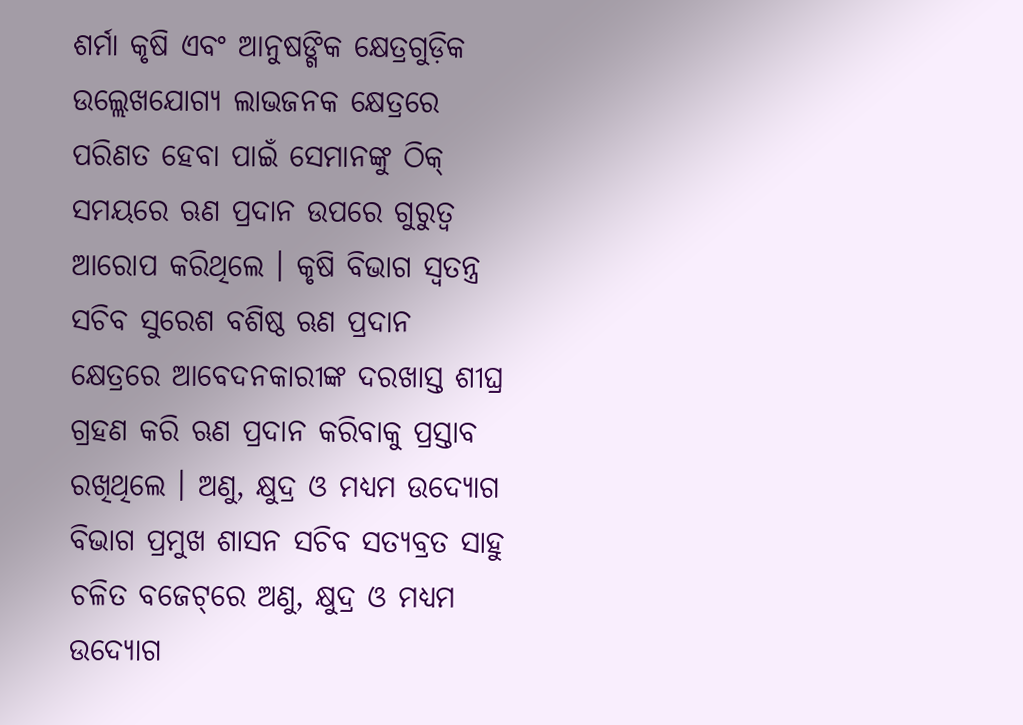ଶର୍ମା କୃଷି ଏବଂ ଆନୁଷଙ୍ଗିକ କ୍ଷେତ୍ରଗୁଡ଼ିକ ଉଲ୍ଲେଖଯୋଗ୍ୟ ଲାଭଜନକ କ୍ଷେତ୍ରରେ ପରିଣତ ହେବା ପାଇଁ ସେମାନଙ୍କୁ ଠିକ୍‌ ସମୟରେ ଋଣ ପ୍ରଦାନ ଉପରେ ଗୁରୁତ୍ୱ ଆରୋପ କରିଥିଲେ । କୃଷି ବିଭାଗ ସ୍ୱତନ୍ତ୍ର ସଚିବ ସୁରେଶ ବଶିଷ୍ଠ ଋଣ ପ୍ରଦାନ କ୍ଷେତ୍ରରେ ଆବେଦନକାରୀଙ୍କ ଦରଖାସ୍ତ ଶୀଘ୍ର ଗ୍ରହଣ କରି ଋଣ ପ୍ରଦାନ କରିବାକୁ ପ୍ରସ୍ତାବ ରଖିଥିଲେ । ଅଣୁ, କ୍ଷୁଦ୍ର ଓ ମଧ୍ୟମ ଉଦ୍ୟୋଗ ବିଭାଗ ପ୍ରମୁଖ ଶାସନ ସଚିବ ସତ୍ୟବ୍ରତ ସାହୁ ଚଳିତ ବଜେଟ୍‌ରେ ଅଣୁ, କ୍ଷୁଦ୍ର ଓ ମଧ୍ୟମ ଉଦ୍ୟୋଗ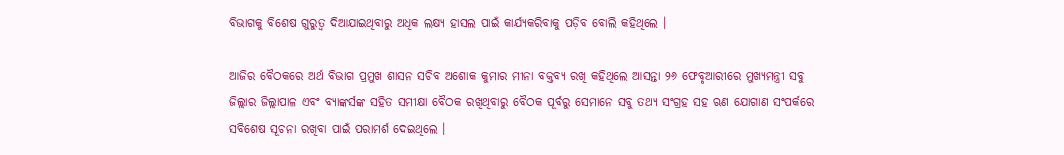ବିଭାଗକୁ ବିଶେଷ ଗୁରୁତ୍ୱ ଦିଆଯାଇଥିବାରୁ ଅଧିକ ଲକ୍ଷ୍ୟ ହାସଲ ପାଇଁ କାର୍ଯ୍ୟକରିବାକୁ ପଡ଼ିବ ବୋଲି କହିଥିଲେ ।

ଆଜିର ବୈଠକରେ ଅର୍ଥ ବିଭାଗ ପ୍ରମୁଖ ଶାସନ ସଚିବ ଅଶୋକ କୁମାର ମୀନା ବକ୍ତବ୍ୟ ରଖି କହିଥିଲେ ଆସନ୍ତା ୨୬ ଫେବୃଆରୀରେ ମୁଖ୍ୟମନ୍ତ୍ରୀ ସବୁ ଜିଲ୍ଲାର ଜିଲ୍ଲାପାଳ ଏବଂ ବ୍ୟାଙ୍କର୍ସଙ୍କ ସହିତ ସମୀକ୍ଷା ବୈଠକ ରଖିଥିବାରୁ ବୈଠକ ପୂର୍ବରୁ ସେମାନେ ସବୁ ତଥ୍ୟ ସଂଗ୍ରହ ସହ ଋଣ ଯୋଗାଣ ସଂପର୍କରେ ସବିଶେଷ ସୂଚନା ରଖିବା ପାଇଁ ପରାମର୍ଶ ଦେଇଥିଲେ ।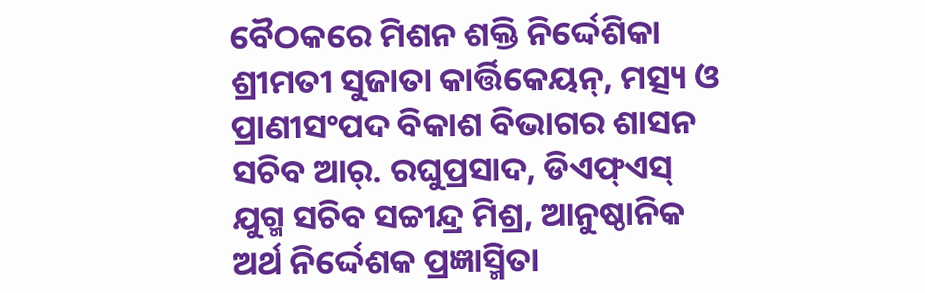ବୈଠକରେ ମିଶନ ଶକ୍ତି ନିର୍ଦ୍ଦେଶିକା ଶ୍ରୀମତୀ ସୁଜାତା କାର୍ତ୍ତିକେୟନ୍‌, ମତ୍ସ୍ୟ ଓ ପ୍ରାଣୀସଂପଦ ବିକାଶ ବିଭାଗର ଶାସନ ସଚିବ ଆର୍‌. ରଘୁପ୍ରସାଦ, ଡିଏଫ୍‌ଏସ୍‌ ଯୁଗ୍ମ ସଚିବ ସଚ୍ଚୀନ୍ଦ୍ର ମିଶ୍ର, ଆନୁଷ୍ଠାନିକ ଅର୍ଥ ନିର୍ଦ୍ଦେଶକ ପ୍ରଜ୍ଞାସ୍ମିତା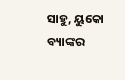ସାହୁ, ୟୁକୋ ବ୍ୟାଙ୍କର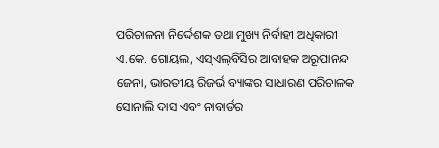ପରିଚାଳନା ନିର୍ଦ୍ଦେଶକ ତଥା ମୁଖ୍ୟ ନିର୍ବାହୀ ଅଧିକାରୀ ଏ.କେ. ଗୋୟଲ, ଏସ୍‌ଏଲ୍‌ବିସିର ଆବାହକ ଅରୂପାନନ୍ଦ ଜେନା, ଭାରତୀୟ ରିଜର୍ଭ ବ୍ୟାଙ୍କର ସାଧାରଣ ପରିଚାଳକ ସୋନାଲି ଦାସ ଏବଂ ନାବାର୍ଡର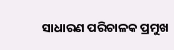ସାଧାରଣ ପରିଚାଳକ ପ୍ରମୁଖ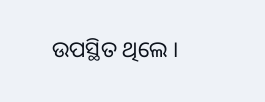ଉପସ୍ଥିତ ଥିଲେ ।